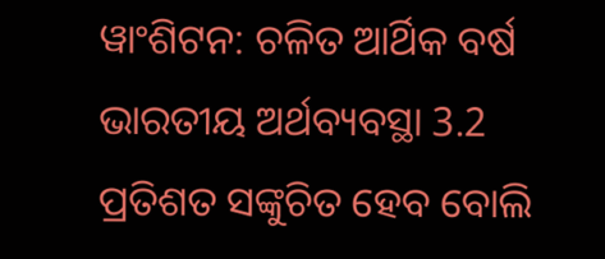ୱାଂଶିଟନ: ଚଳିତ ଆର୍ଥିକ ବର୍ଷ ଭାରତୀୟ ଅର୍ଥବ୍ୟବସ୍ଥା 3.2 ପ୍ରତିଶତ ସଙ୍କୁଚିତ ହେବ ବୋଲି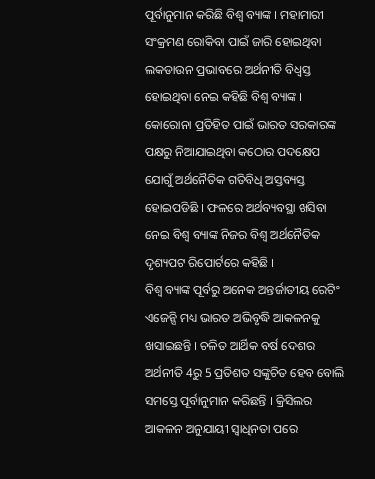ପୂର୍ବାନୁମାନ କରିଛି ବିଶ୍ବ ବ୍ୟାଙ୍କ । ମହାମାରୀ ସଂକ୍ରମଣ ରୋକିବା ପାଇଁ ଜାରି ହୋଇଥିବା ଲକଡାଉନ ପ୍ରଭାବରେ ଅର୍ଥନୀତି ବିଧ୍ବସ୍ତ ହୋଇଥିବା ନେଇ କହିଛି ବିଶ୍ବ ବ୍ୟାଙ୍କ ।
କୋରୋନା ପ୍ରତିହିତ ପାଇଁ ଭାରତ ସରକାରଙ୍କ ପକ୍ଷରୁ ନିଆଯାଇଥିବା କଠୋର ପଦକ୍ଷେପ ଯୋଗୁଁ ଅର୍ଥନୈତିକ ଗତିବିଧି ଅସ୍ତବ୍ୟସ୍ତ ହୋଇପଡିଛି । ଫଳରେ ଅର୍ଥବ୍ୟବସ୍ଥା ଖସିବା ନେଇ ବିଶ୍ବ ବ୍ୟାଙ୍କ ନିଜର ବିଶ୍ବ ଅର୍ଥନୈତିକ ଦୃଶ୍ୟପଟ ରିପୋର୍ଟରେ କହିଛି ।
ବିଶ୍ବ ବ୍ୟାଙ୍କ ପୂର୍ବରୁ ଅନେକ ଅନ୍ତର୍ଜାତୀୟ ରେଟିଂ ଏଜେନ୍ସି ମଧ୍ୟ ଭାରତ ଅଭିବୃଦ୍ଧି ଆକଳନକୁ ଖସାଇଛନ୍ତି । ଚଳିତ ଆର୍ଥିକ ବର୍ଷ ଦେଶର ଅର୍ଥନୀତି 4ରୁ 5 ପ୍ରତିଶତ ସଙ୍କୁଚିତ ହେବ ବୋଲି ସମସ୍ତେ ପୂର୍ବାନୁମାନ କରିଛନ୍ତି । କ୍ରିସିଲର ଆକଳନ ଅନୁଯାୟୀ ସ୍ବାଧିନତା ପରେ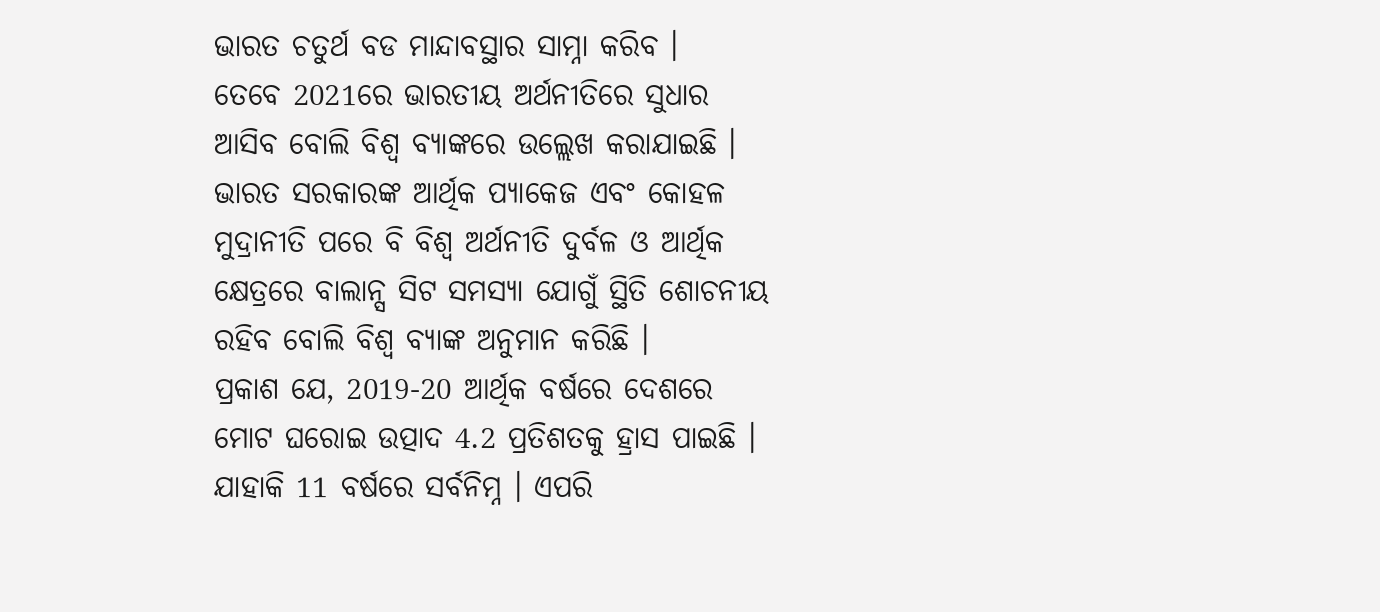ଭାରତ ଚତୁର୍ଥ ବଡ ମାନ୍ଦାବସ୍ଥାର ସାମ୍ନା କରିବ ।
ତେବେ 2021ରେ ଭାରତୀୟ ଅର୍ଥନୀତିରେ ସୁଧାର ଆସିବ ବୋଲି ବିଶ୍ବ ବ୍ୟାଙ୍କରେ ଉଲ୍ଲେଖ କରାଯାଇଛି ।
ଭାରତ ସରକାରଙ୍କ ଆର୍ଥିକ ପ୍ୟାକେଜ ଏବଂ କୋହଳ ମୁଦ୍ରାନୀତି ପରେ ବି ବିଶ୍ବ ଅର୍ଥନୀତି ଦୁର୍ବଳ ଓ ଆର୍ଥିକ କ୍ଷେତ୍ରରେ ବାଲାନ୍ସ ସିଟ ସମସ୍ୟା ଯୋଗୁଁ ସ୍ଥିତି ଶୋଚନୀୟ ରହିବ ବୋଲି ବିଶ୍ବ ବ୍ୟାଙ୍କ ଅନୁମାନ କରିଛି ।
ପ୍ରକାଶ ଯେ, 2019-20 ଆର୍ଥିକ ବର୍ଷରେ ଦେଶରେ ମୋଟ ଘରୋଇ ଉତ୍ପାଦ 4.2 ପ୍ରତିଶତକୁ ହ୍ରାସ ପାଇଛି । ଯାହାକି 11 ବର୍ଷରେ ସର୍ବନିମ୍ନ । ଏପରି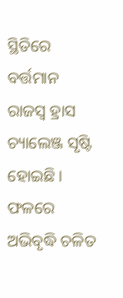ସ୍ଥିତିରେ ବର୍ତ୍ତମାନ ରାଜସ୍ବ ହ୍ରାସ ଚ୍ୟାଲେଞ୍ଜ ସୃଷ୍ଟି ହୋଇଛି । ଫଳରେ ଅଭିବୃଦ୍ଧି ଚଳିତ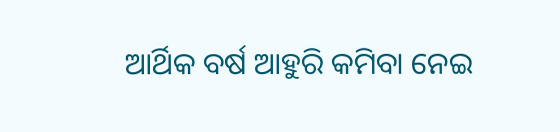ଆର୍ଥିକ ବର୍ଷ ଆହୁରି କମିବା ନେଇ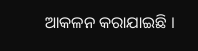ଆକଳନ କରାଯାଇଛି ।